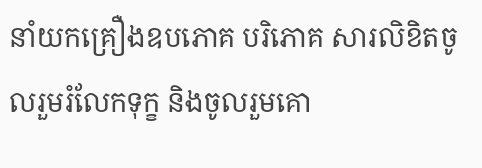នាំយកគ្រឿងឧបភោគ បរិភោគ សារលិខិតចូលរួមរំលែកទុក្ខ និងចូលរួមគោ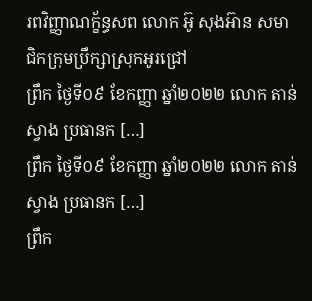រពវិញ្ញាណក្ខ័ន្ធសព លោក អ៊ូ សុងអ៊ាន សមាជិកក្រុមប្រឹក្សាស្រុកអូរជ្រៅ
ព្រឹក ថ្ងៃទី០៩ ខែកញ្ញា ឆ្នាំ២០២២ លោក តាន់ ស្វាង ប្រធានក […]
ព្រឹក ថ្ងៃទី០៩ ខែកញ្ញា ឆ្នាំ២០២២ លោក តាន់ ស្វាង ប្រធានក […]
ព្រឹក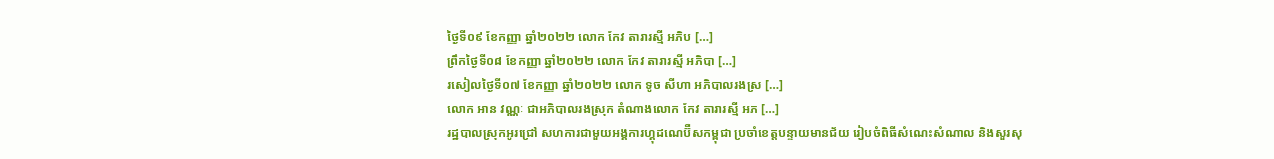ថ្ងៃទី០៩ ខែកញ្ញា ឆ្នាំ២០២២ លោក កែវ តារារស្មី អភិប […]
ព្រឹកថ្ងៃទី០៨ ខែកញ្ញា ឆ្នាំ២០២២ លោក កែវ តារារស្មី អភិបា […]
រសៀលថ្ងៃទី០៧ ខែកញ្ញា ឆ្នាំ២០២២ លោក ទូច សីហា អភិបាលរងស្រ […]
លោក អាន វណ្ណៈ ជាអភិបាលរងស្រុក តំណាងលោក កែវ តារារស្មី អភ […]
រដ្ឋបាលស្រុកអូរជ្រៅ សហការជាមួយអង្គការហ្គុដណេប៊ឺសកម្ពុជា ប្រចាំខេត្តបន្ទាយមានជ័យ រៀបចំពិធីសំណេះសំណាល និងសួរសុ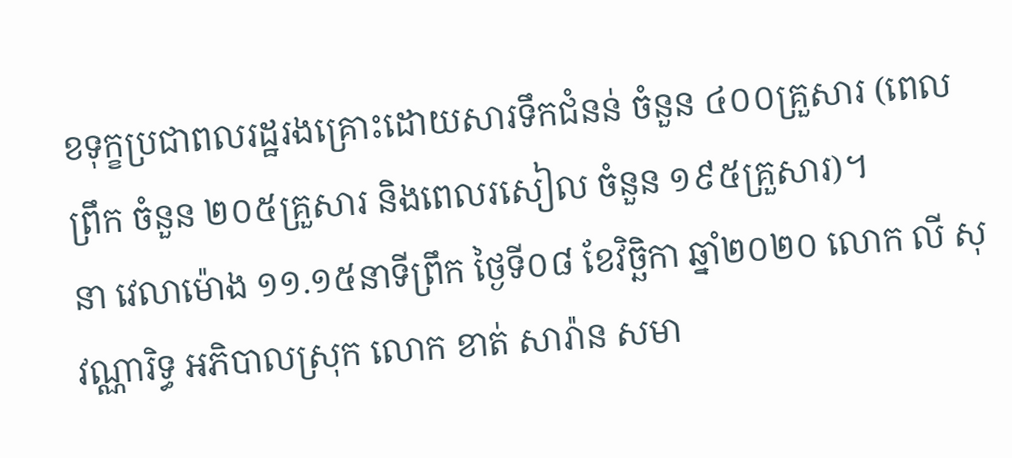ខទុក្ខប្រជាពលរដ្ឋរងគ្រោះដោយសារទឹកជំនន់ ចំនួន ៤០០គ្រួសារ (ពេលព្រឹក ចំនួន ២០៥គ្រួសារ និងពេលរសៀល ចំនួន ១៩៥គ្រួសារ)។
នា វេលាម៉ោង ១១.១៥នាទីព្រឹក ថ្ងៃទី០៨ ខែវិច្ឆិកា ឆ្នាំ២០២០ លោក លី សុវណ្ណារិទ្ធ អភិបាលស្រុក លោក ខាត់ សារ៉ាន សមា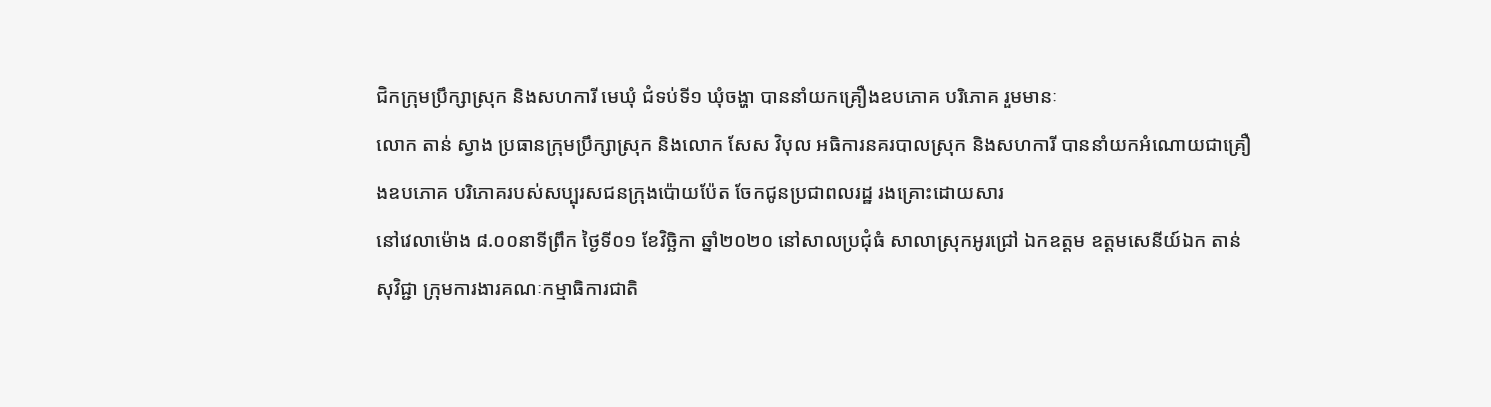ជិកក្រុមប្រឹក្សាស្រុក និងសហការី មេឃុំ ជំទប់ទី១ ឃុំចង្ហា បាននាំយកគ្រឿងឧបភោគ បរិភោគ រួមមានៈ
លោក តាន់ ស្វាង ប្រធានក្រុមប្រឹក្សាស្រុក និងលោក សែស វិបុល អធិការនគរបាលស្រុក និងសហការី បាននាំយកអំណោយជាគ្រឿងឧបភោគ បរិភោគរបស់សប្បុរសជនក្រុងប៉ោយប៉ែត ចែកជូនប្រជាពលរដ្ឋ រងគ្រោះដោយសារ
នៅវេលាម៉ោង ៨.០០នាទីព្រឹក ថ្ងៃទី០១ ខែវិច្ឆិកា ឆ្នាំ២០២០ នៅសាលប្រជុំធំ សាលាស្រុកអូរជ្រៅ ឯកឧត្តម ឧត្តមសេនីយ៍ឯក តាន់ សុវិជ្ជា ក្រុមការងារគណៈកម្មាធិការជាតិ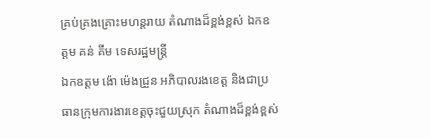គ្រប់គ្រងគ្រោះមហន្តរាយ តំណាងដ៏ខ្ពង់ខ្ពស់ ឯកឧត្តម គន់ គីម ទេសរដ្ឋមន្រ្តី
ឯកឧត្តម ង៉ោ ម៉េងជ្រួន អភិបាលរងខេត្ត និងជាប្រធានក្រុមការងារខេត្តចុះជួយស្រុក តំណាងដ៏ខ្ពង់ខ្ពស់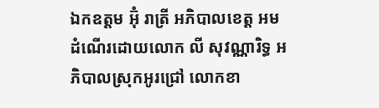ឯកឧត្តម អ៊ុំ រាត្រី អភិបាលខេត្ត អមដំណើរដោយលោក លី សុវណ្ណារិទ្ធ អភិបាលស្រុកអូរជ្រៅ លោកខា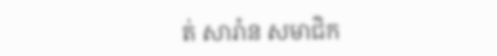ត់ សារ៉ាន សមាជិក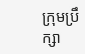ក្រុមប្រឹក្សា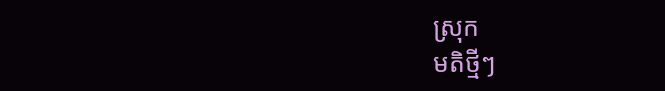ស្រុក
មតិថ្មីៗ